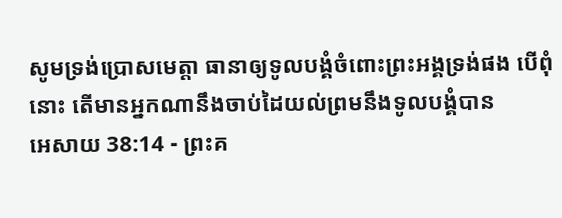សូមទ្រង់ប្រោសមេត្តា ធានាឲ្យទូលបង្គំចំពោះព្រះអង្គទ្រង់ផង បើពុំនោះ តើមានអ្នកណានឹងចាប់ដៃយល់ព្រមនឹងទូលបង្គំបាន
អេសាយ 38:14 - ព្រះគ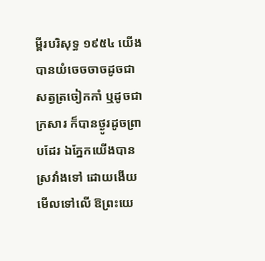ម្ពីរបរិសុទ្ធ ១៩៥៤ យើងបានយំចេចចាចដូចជាសត្វត្រចៀកកាំ ឬដូចជាក្រសារ ក៏បានថ្ងូរដូចព្រាបដែរ ឯភ្នែកយើងបានស្រវាំងទៅ ដោយងើយមើលទៅលើ ឱព្រះយេ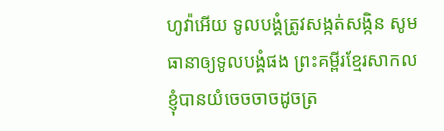ហូវ៉ាអើយ ទូលបង្គំត្រូវសង្កត់សង្កិន សូមធានាឲ្យទូលបង្គំផង ព្រះគម្ពីរខ្មែរសាកល ខ្ញុំបានយំចេចចាចដូចត្រ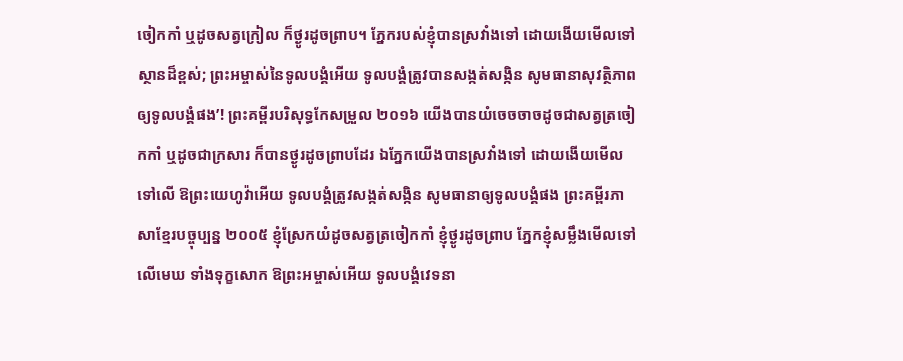ចៀកកាំ ឬដូចសត្វក្រៀល ក៏ថ្ងូរដូចព្រាប។ ភ្នែករបស់ខ្ញុំបានស្រវាំងទៅ ដោយងើយមើលទៅស្ថានដ៏ខ្ពស់; ព្រះអម្ចាស់នៃទូលបង្គំអើយ ទូលបង្គំត្រូវបានសង្កត់សង្កិន សូមធានាសុវត្ថិភាពឲ្យទូលបង្គំផង’! ព្រះគម្ពីរបរិសុទ្ធកែសម្រួល ២០១៦ យើងបានយំចេចចាចដូចជាសត្វត្រចៀកកាំ ឬដូចជាក្រសារ ក៏បានថ្ងូរដូចព្រាបដែរ ឯភ្នែកយើងបានស្រវាំងទៅ ដោយងើយមើលទៅលើ ឱព្រះយេហូវ៉ាអើយ ទូលបង្គំត្រូវសង្កត់សង្កិន សូមធានាឲ្យទូលបង្គំផង ព្រះគម្ពីរភាសាខ្មែរបច្ចុប្បន្ន ២០០៥ ខ្ញុំស្រែកយំដូចសត្វត្រចៀកកាំ ខ្ញុំថ្ងូរដូចព្រាប ភ្នែកខ្ញុំសម្លឹងមើលទៅលើមេឃ ទាំងទុក្ខសោក ឱព្រះអម្ចាស់អើយ ទូលបង្គំវេទនា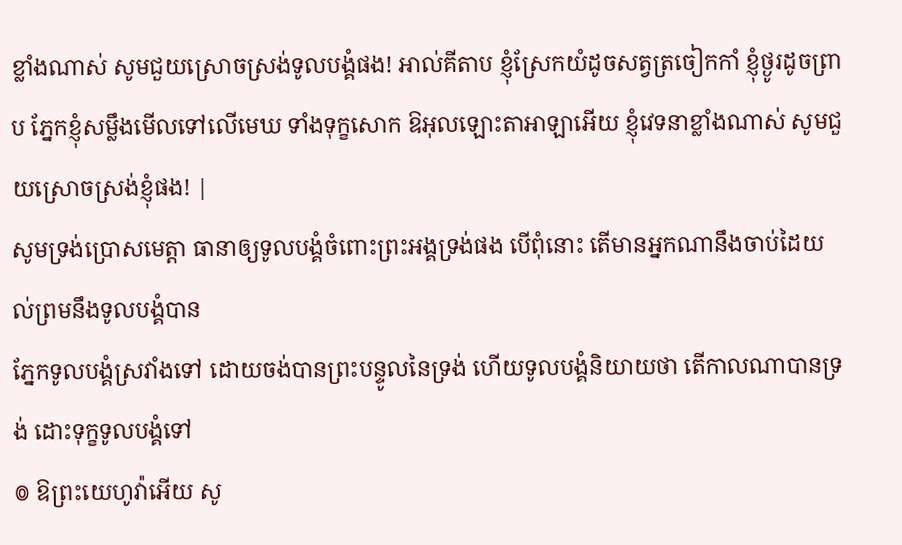ខ្លាំងណាស់ សូមជួយស្រោចស្រង់ទូលបង្គំផង! អាល់គីតាប ខ្ញុំស្រែកយំដូចសត្វត្រចៀកកាំ ខ្ញុំថ្ងូរដូចព្រាប ភ្នែកខ្ញុំសម្លឹងមើលទៅលើមេឃ ទាំងទុក្ខសោក ឱអុលឡោះតាអាឡាអើយ ខ្ញុំវេទនាខ្លាំងណាស់ សូមជួយស្រោចស្រង់ខ្ញុំផង! |
សូមទ្រង់ប្រោសមេត្តា ធានាឲ្យទូលបង្គំចំពោះព្រះអង្គទ្រង់ផង បើពុំនោះ តើមានអ្នកណានឹងចាប់ដៃយល់ព្រមនឹងទូលបង្គំបាន
ភ្នែកទូលបង្គំស្រវាំងទៅ ដោយចង់បានព្រះបន្ទូលនៃទ្រង់ ហើយទូលបង្គំនិយាយថា តើកាលណាបានទ្រង់ ដោះទុក្ខទូលបង្គំទៅ
៙ ឱព្រះយេហូវ៉ាអើយ សូ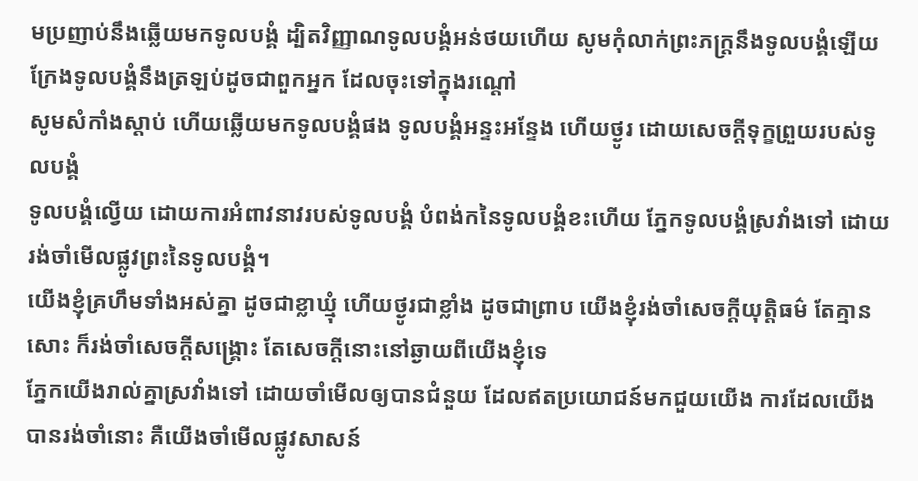មប្រញាប់នឹងឆ្លើយមកទូលបង្គំ ដ្បិតវិញ្ញាណទូលបង្គំអន់ថយហើយ សូមកុំលាក់ព្រះភក្ត្រនឹងទូលបង្គំឡើយ ក្រែងទូលបង្គំនឹងត្រឡប់ដូចជាពួកអ្នក ដែលចុះទៅក្នុងរណ្តៅ
សូមសំកាំងស្តាប់ ហើយឆ្លើយមកទូលបង្គំផង ទូលបង្គំអន្ទះអន្ទែង ហើយថ្ងូរ ដោយសេចក្ដីទុក្ខព្រួយរបស់ទូលបង្គំ
ទូលបង្គំល្វើយ ដោយការអំពាវនាវរបស់ទូលបង្គំ បំពង់កនៃទូលបង្គំខះហើយ ភ្នែកទូលបង្គំស្រវាំងទៅ ដោយរង់ចាំមើលផ្លូវព្រះនៃទូលបង្គំ។
យើងខ្ញុំគ្រហឹមទាំងអស់គ្នា ដូចជាខ្លាឃ្មុំ ហើយថ្ងូរជាខ្លាំង ដូចជាព្រាប យើងខ្ញុំរង់ចាំសេចក្ដីយុត្តិធម៌ តែគ្មានសោះ ក៏រង់ចាំសេចក្ដីសង្គ្រោះ តែសេចក្ដីនោះនៅឆ្ងាយពីយើងខ្ញុំទេ
ភ្នែកយើងរាល់គ្នាស្រវាំងទៅ ដោយចាំមើលឲ្យបានជំនួយ ដែលឥតប្រយោជន៍មកជួយយើង ការដែលយើងបានរង់ចាំនោះ គឺយើងចាំមើលផ្លូវសាសន៍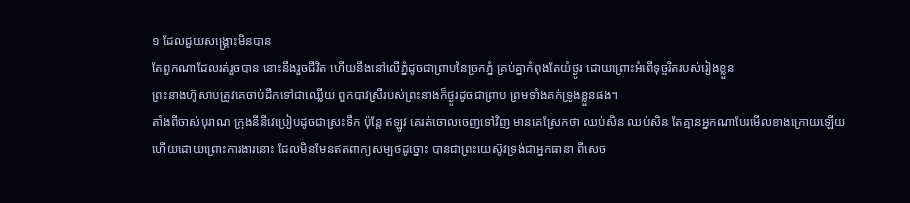១ ដែលជួយសង្គ្រោះមិនបាន
តែពួកណាដែលរត់រួចបាន នោះនឹងរួចជីវិត ហើយនឹងនៅលើភ្នំដូចជាព្រាបនៃច្រកភ្នំ គ្រប់គ្នាកំពុងតែយំថ្ងូរ ដោយព្រោះអំពើទុច្ចរិតរបស់រៀងខ្លួន
ព្រះនាងហ៊ូសាបត្រូវគេចាប់ដឹកទៅជាឈ្លើយ ពួកបាវស្រីរបស់ព្រះនាងក៏ថ្ងូរដូចជាព្រាប ព្រមទាំងគក់ទ្រូងខ្លួនផង។
តាំងពីចាស់បុរាណ ក្រុងនីនីវេប្រៀបដូចជាស្រះទឹក ប៉ុន្តែ ឥឡូវ គេរត់ចោលចេញទៅវិញ មានគេស្រែកថា ឈប់សិន ឈប់សិន តែគ្មានអ្នកណាបែរមើលខាងក្រោយឡើយ
ហើយដោយព្រោះការងារនោះ ដែលមិនមែនឥតពាក្យសម្បថដូច្នោះ បានជាព្រះយេស៊ូវទ្រង់ជាអ្នកធានា ពីសេច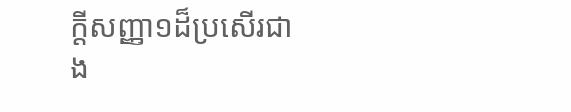ក្ដីសញ្ញា១ដ៏ប្រសើរជាង